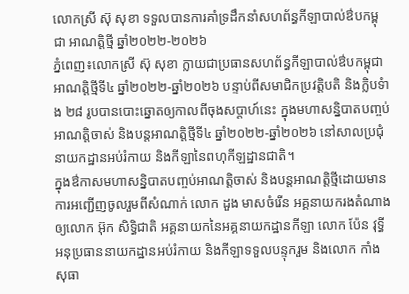លោកស្រី ស៊ុ សុខា ទទួលបានការគាំទ្រដឹកនាំសហព័ន្ធកីឡាបាល់ឳបកម្ពុជា អាណត្តិថ្មី ឆ្នាំ២០២២-២០២៦
ភ្នំពេញ៖លោកស្រី ស៊ុ សុខា ក្លាយជាប្រធានសហព័ន្ធកីឡាបាល់ឳបកម្ពុជាអាណត្តិថ្មីទី៤ ឆ្នាំ២០២២-ឆ្នាំ២០២៦ បន្ទាប់ពីសមាជិកប្រវត្តិបតិ និងក្លិបទំាង ២៨ រូបបានបោះឆ្នោតឲ្យកាលពីចុងសប្តាហ៍នេះ ក្នុងមហាសន្និបាតបញ្ចប់អាណត្តិចាស់ និងបន្តអាណត្តិថ្មីទី៤ ឆ្នាំ២០២២-ឆ្នាំ២០២៦ នៅសាលប្រជុំនាយកដ្ឋានអប់រំកាយ និងកីឡានៃពហុកីឡដ្ឋានជាតិ។
ក្នុងឳកាសមហាសន្និបាតបញ្ចប់អាណត្តិចាស់ និងបន្តអាណត្តិថ្មីដោយមានការអញ្ជើញចូលរួមពីសំណាក់ លោក ដួង មាសចំរើន អគ្គនាយករងតំណាងឲ្យលោក អ៊ុក សិទ្ធិជាតិ អគ្គនាយកនៃអគ្គនាយកដ្ឋានកីឡា លោក ប៉ែន វុទ្ធី អនុប្រធាននាយកដ្ឋានអប់រំកាយ និងកីឡាទទួលបន្ទុករួម និងលោក កាំង សុធា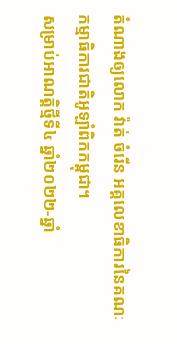តំណាងឲ្យលោក វ៉ាត់ ចំរើន អគ្គលេខាធិការនៃគណៈកម្មាធិការជាតិអូឡាំពិកកម្ពុជា។
សម្រាប់អាណត្តិថ្មីទី៤ ឆ្នាំ២០២២-ឆ្នាំ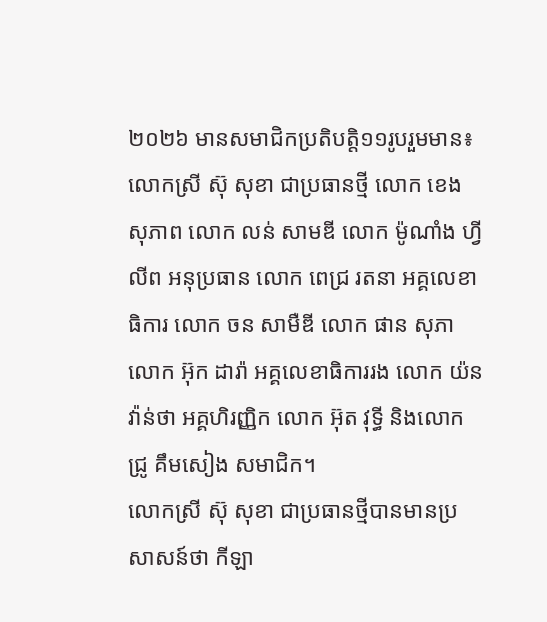២០២៦ មានសមាជិកប្រតិបត្តិ១១រូបរួមមាន៖លោកស្រី ស៊ុ សុខា ជាប្រធានថ្មី លោក ខេង សុភាព លោក លន់ សាមឌី លោក ម៉ូណាំង ហ្វីលីព អនុប្រធាន លោក ពេជ្រ រតនា អគ្គលេខាធិការ លោក ចន សាមឺឌី លោក ផាន សុភា លោក អ៊ុក ដារ៉ា អគ្គលេខាធិការរង លោក យ៉ន វ៉ាន់ថា អគ្គហិរញ្ញិក លោក អ៊ុត វុទ្ធី និងលោក ជ្រូ គឹមសៀង សមាជិក។
លោកស្រី ស៊ុ សុខា ជាប្រធានថ្មីបានមានប្រសាសន៍ថា កីឡា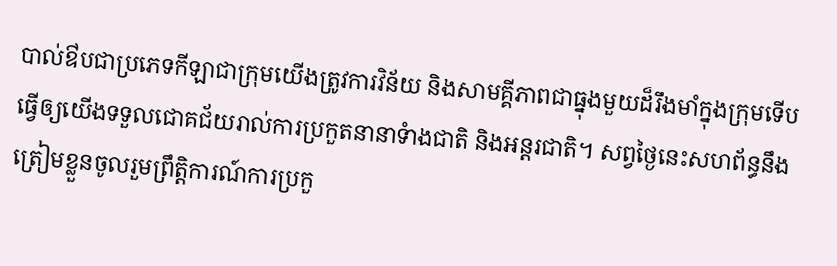បាល់ឳបជាប្រភេទកីឡាជាក្រុមយើងត្រូវការវិន័យ និងសាមគ្គីភាពជាធ្នុងមួយដ៏រឹងមាំក្នុងក្រុមទើបធ្វើឲ្យយើងទទួលជោគជ័យរាល់ការប្រកួតនានាទំាងជាតិ និងអន្តរជាតិ។ សព្វថ្ងៃនេះសហព័ន្ធនឹងត្រៀមខ្លួនចូលរួមព្រឹត្តិការណ៍ការប្រកួ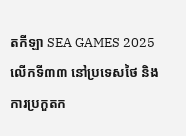តកីឡា SEA GAMES 2025 លើកទី៣៣ នៅប្រទេសថៃ និងការប្រកួតក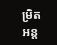មិ្រតអន្ត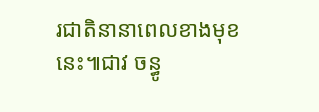រជាតិនានាពេលខាងមុខនេះ៕ជាវ ចន្ធូ